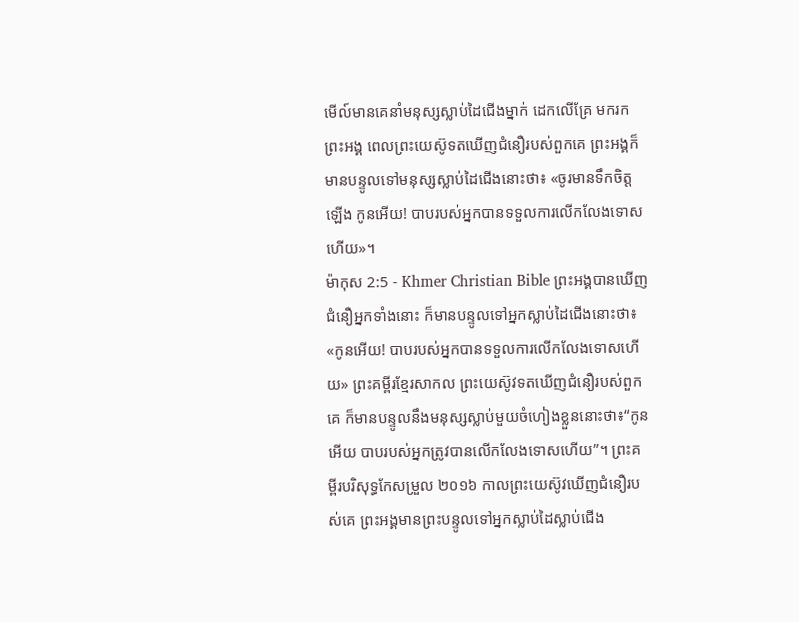មើល៍មានគេនាំមនុស្សស្លាប់ដៃជើងម្នាក់ ដេកលើគ្រែ មករកព្រះអង្គ ពេលព្រះយេស៊ូទតឃើញជំនឿរបស់ពួកគេ ព្រះអង្គក៏មានបន្ទូលទៅមនុស្សស្លាប់ដៃជើងនោះថា៖ «ចូរមានទឹកចិត្ដឡើង កូនអើយ! បាបរបស់អ្នកបានទទួលការលើកលែងទោសហើយ»។
ម៉ាកុស 2:5 - Khmer Christian Bible ព្រះអង្គបានឃើញជំនឿអ្នកទាំងនោះ ក៏មានបន្ទូលទៅអ្នកស្លាប់ដៃជើងនោះថា៖ «កូនអើយ! បាបរបស់អ្នកបានទទួលការលើកលែងទោសហើយ» ព្រះគម្ពីរខ្មែរសាកល ព្រះយេស៊ូវទតឃើញជំនឿរបស់ពួកគេ ក៏មានបន្ទូលនឹងមនុស្សស្លាប់មួយចំហៀងខ្លួននោះថា៖“កូនអើយ បាបរបស់អ្នកត្រូវបានលើកលែងទោសហើយ”។ ព្រះគម្ពីរបរិសុទ្ធកែសម្រួល ២០១៦ កាលព្រះយេស៊ូវឃើញជំនឿរបស់គេ ព្រះអង្គមានព្រះបន្ទូលទៅអ្នកស្លាប់ដៃស្លាប់ជើង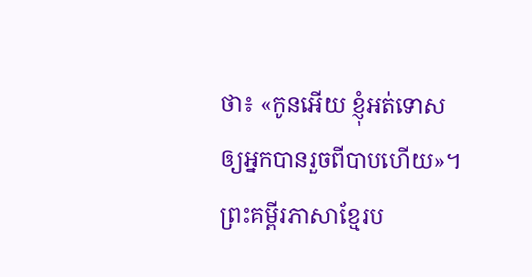ថា៖ «កូនអើយ ខ្ញុំអត់ទោសឲ្យអ្នកបានរួចពីបាបហើយ»។ ព្រះគម្ពីរភាសាខ្មែរប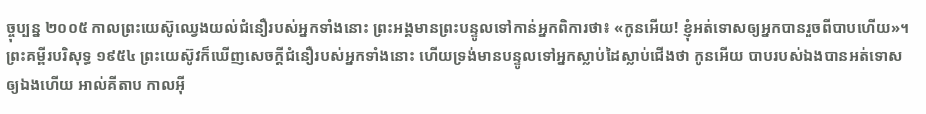ច្ចុប្បន្ន ២០០៥ កាលព្រះយេស៊ូឈ្វេងយល់ជំនឿរបស់អ្នកទាំងនោះ ព្រះអង្គមានព្រះបន្ទូលទៅកាន់អ្នកពិការថា៖ «កូនអើយ! ខ្ញុំអត់ទោសឲ្យអ្នកបានរួចពីបាបហើយ»។ ព្រះគម្ពីរបរិសុទ្ធ ១៩៥៤ ព្រះយេស៊ូវក៏ឃើញសេចក្ដីជំនឿរបស់អ្នកទាំងនោះ ហើយទ្រង់មានបន្ទូលទៅអ្នកស្លាប់ដៃស្លាប់ជើងថា កូនអើយ បាបរបស់ឯងបានអត់ទោសឲ្យឯងហើយ អាល់គីតាប កាលអ៊ី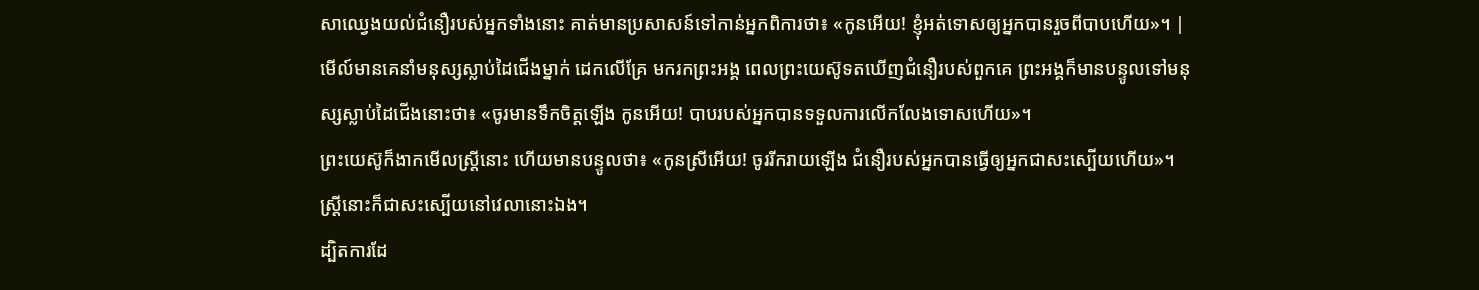សាឈ្វេងយល់ជំនឿរបស់អ្នកទាំងនោះ គាត់មានប្រសាសន៍ទៅកាន់អ្នកពិការថា៖ «កូនអើយ! ខ្ញុំអត់ទោសឲ្យអ្នកបានរួចពីបាបហើយ»។ |
មើល៍មានគេនាំមនុស្សស្លាប់ដៃជើងម្នាក់ ដេកលើគ្រែ មករកព្រះអង្គ ពេលព្រះយេស៊ូទតឃើញជំនឿរបស់ពួកគេ ព្រះអង្គក៏មានបន្ទូលទៅមនុស្សស្លាប់ដៃជើងនោះថា៖ «ចូរមានទឹកចិត្ដឡើង កូនអើយ! បាបរបស់អ្នកបានទទួលការលើកលែងទោសហើយ»។
ព្រះយេស៊ូក៏ងាកមើលស្ដ្រីនោះ ហើយមានបន្ទូលថា៖ «កូនស្រីអើយ! ចូររីករាយឡើង ជំនឿរបស់អ្នកបានធ្វើឲ្យអ្នកជាសះស្បើយហើយ»។ ស្ដ្រីនោះក៏ជាសះស្បើយនៅវេលានោះឯង។
ដ្បិតការដែ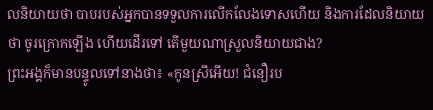លនិយាយថា បាបរបស់អ្នកបានទទួលការលើកលែងទោសហើយ និងការដែលនិយាយថា ចូរក្រោកឡើង ហើយដើរទៅ តើមួយណាស្រួលនិយាយជាង?
ព្រះអង្គក៏មានបន្ទូលទៅនាងថា៖ «កូនស្រីអើយ! ជំនឿរប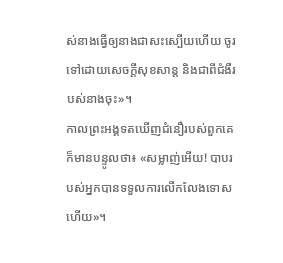ស់នាងធ្វើឲ្យនាងជាសះស្បើយហើយ ចូរទៅដោយសេចក្ដីសុខសាន្ដ និងជាពីជំងឺរបស់នាងចុះ»។
កាលព្រះអង្គទតឃើញជំនឿរបស់ពួកគេ ក៏មានបន្ទូលថា៖ «សម្លាញ់អើយ! បាបរបស់អ្នកបានទទួលការលើកលែងទោសហើយ»។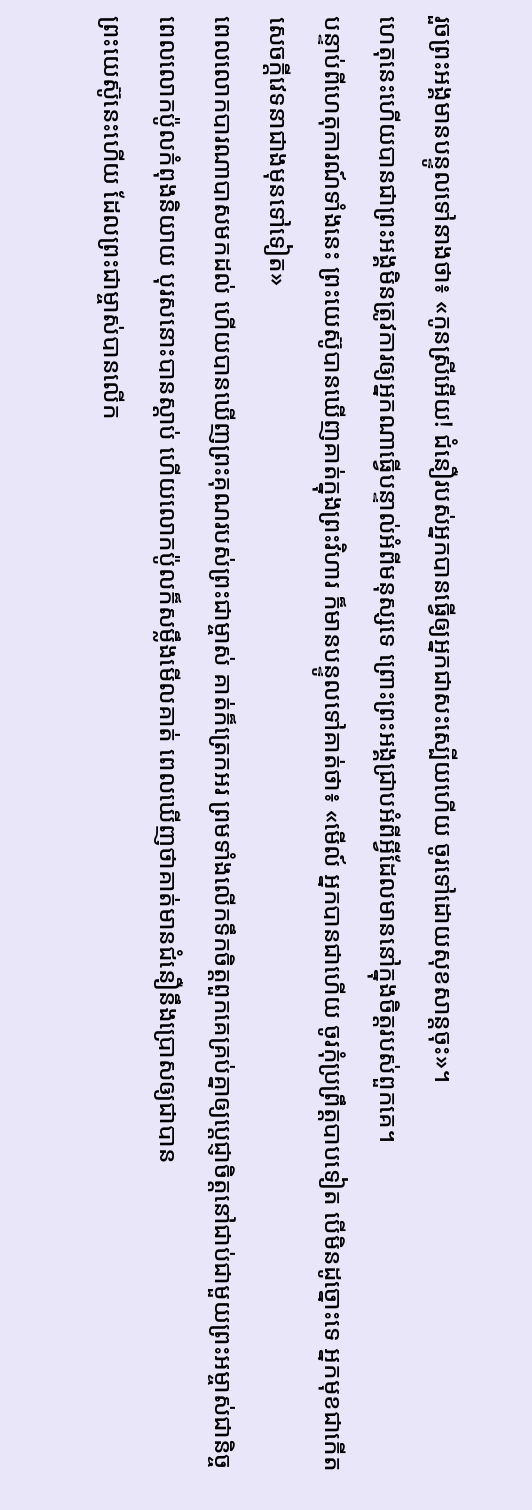រួចព្រះអង្គមានបន្ទូលទៅនាងថា៖ «កូនស្រីអើយ! ជំនឿរបស់អ្នកបានធ្វើឲ្យអ្នកជាសះស្បើយហើយ ចូរទៅដោយសុខសាន្ដចុះ»។
ហេតុនេះហើយបានជាព្រះអង្គមិនត្រូវការឲ្យអ្នកណាធ្វើបន្ទាល់អំពីមនុស្សទេ ព្រោះព្រះអង្គជ្រាបអំពីអ្វីដែលមាននៅក្នុងចិត្ដរបស់ពួកគេ។
បន្ទាប់ពីហេតុការណ៍ទាំងនេះ ព្រះយេស៊ូបានឃើញគាត់ក្នុងព្រះវិហារ ក៏មានបន្ទូលទៅគាត់ថា៖ «មើល៍ អ្នកបានជាហើយ ចូរកុំប្រព្រឹត្ដបាបទៀត បើមិនដូច្នោះទេ អ្នកមុខជាកើតសេចក្តីវេទនាជាងមុនទៅទៀត»
ពេលលោកបារណាបាសមកដល់ ហើយបានឃើញព្រះគុណរបស់ព្រះជាម្ចាស់ គាត់ក៏ត្រេកអរ ព្រមទាំងលើកទឹកចិត្តពួកគេគ្រប់គ្នាឲ្យប្ដេជ្ញាចិត្តនៅជាប់ជាមួយព្រះអម្ចាស់ជានិច្ច
ពេលលោកប៉ូលកំពុងនិយាយ បុរសនោះបានស្ដាប់ ហើយលោកប៉ូលក៏សម្លឹងមើលគាត់ ពេលឃើញថាគាត់មានជំនឿនឹងប្រោសឲ្យជាបាន
ព្រះយេស៊ូនេះហើយ ដែលព្រះជាម្ចាស់បានលើក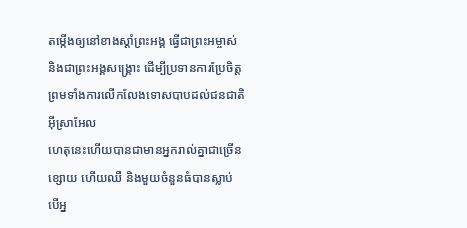តម្កើងឲ្យនៅខាងស្ដាំព្រះអង្គ ធ្វើជាព្រះអម្ចាស់ និងជាព្រះអង្គសង្គ្រោះ ដើម្បីប្រទានការប្រែចិត្ដ ព្រមទាំងការលើកលែងទោសបាបដល់ជនជាតិអ៊ីស្រាអែល
ហេតុនេះហើយបានជាមានអ្នករាល់គ្នាជាច្រើនខ្សោយ ហើយឈឺ និងមួយចំនួនធំបានស្លាប់
បើអ្ន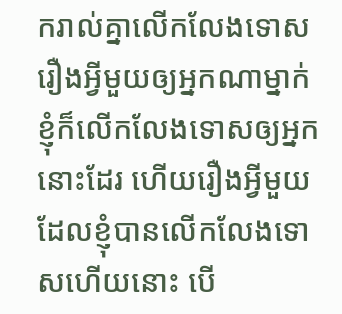ករាល់គ្នាលើកលែងទោសរឿងអ្វីមួយឲ្យអ្នកណាម្នាក់ ខ្ញុំក៏លើកលែងទោសឲ្យអ្នកនោះដែរ ហើយរឿងអ្វីមួយដែលខ្ញុំបានលើកលែងទោសហើយនោះ បើ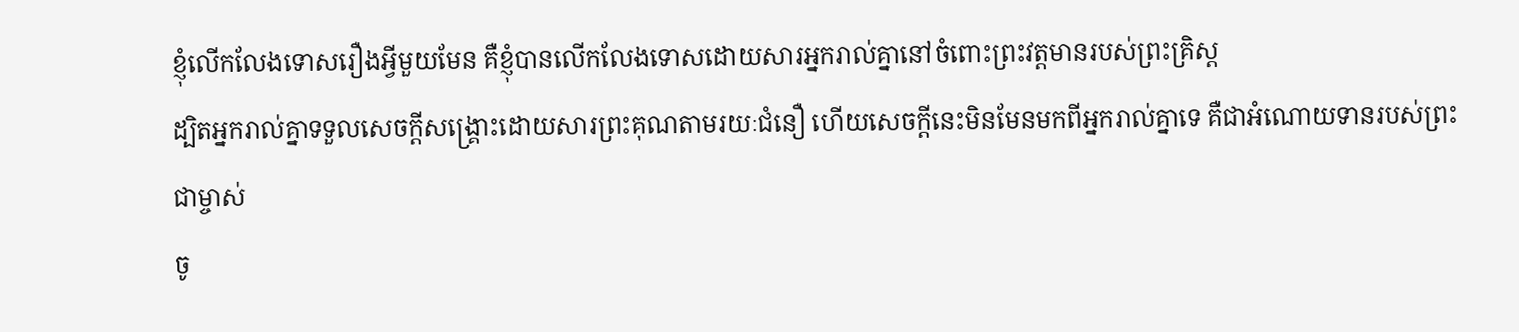ខ្ញុំលើកលែងទោសរឿងអ្វីមួយមែន គឺខ្ញុំបានលើកលែងទោសដោយសារអ្នករាល់គ្នានៅចំពោះព្រះវត្តមានរបស់ព្រះគ្រិស្ដ
ដ្បិតអ្នករាល់គ្នាទទួលសេចក្ដីសង្គ្រោះដោយសារព្រះគុណតាមរយៈជំនឿ ហើយសេចក្ដីនេះមិនមែនមកពីអ្នករាល់គ្នាទេ គឺជាអំណោយទានរបស់ព្រះជាម្ចាស់
ចូ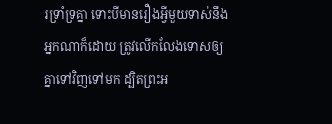រទ្រាំទ្រគ្នា ទោះបីមានរឿងអ្វីមួយទាស់នឹងអ្នកណាក៏ដោយ ត្រូវលើកលែងទោសឲ្យគ្នាទៅវិញទៅមក ដ្បិតព្រះអ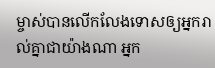ម្ចាស់បានលើកលែងទោសឲ្យអ្នករាល់គ្នាជាយ៉ាងណា អ្នក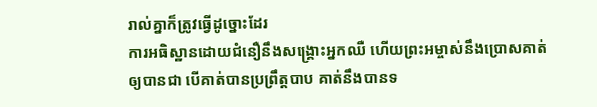រាល់គ្នាក៏ត្រូវធ្វើដូច្នោះដែរ
ការអធិស្ឋានដោយជំនឿនឹងសង្គ្រោះអ្នកឈឺ ហើយព្រះអម្ចាស់នឹងប្រោសគាត់ឲ្យបានជា បើគាត់បានប្រព្រឹត្ដបាប គាត់នឹងបានទ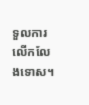ទួលការលើកលែងទោស។